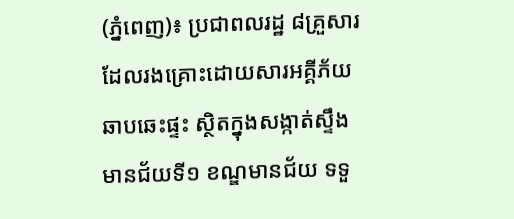(ភ្នំពេញ)៖ ប្រជាពលរដ្ឋ ៨គ្រួសារ ដែលរងគ្រោះដោយសារអគ្គីភ័យឆាបឆេះផ្ទះ ស្ថិតក្នុងសង្កាត់ស្ទឹងមានជ័យទី១ ខណ្ឌមានជ័យ ទទួ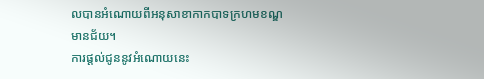លបានអំណោយពីអនុសាខាកាកបាទក្រហមខណ្ឌមានជ័យ។
ការផ្តល់ជូននូវអំណោយនេះ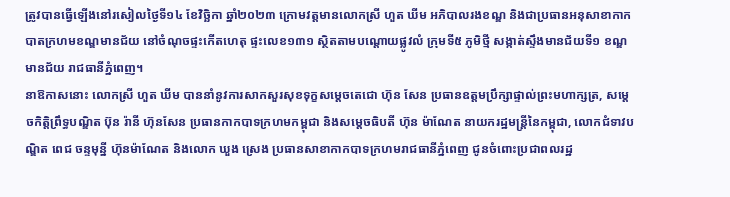ត្រូវបានធ្វេីឡេីងនៅរសៀលថ្ងៃទី១៤ ខែវិច្ឆិកា ឆ្នាំ២០២៣ ក្រោមវត្តមានលោកស្រី ហួត ឃីម អភិបាលរងខណ្ឌ និងជាប្រធានអនុសាខាកាកបាតក្រហមខណ្ឌមានជ័យ នៅចំណុចផ្ទះកេីតហេតុ ផ្ទះលេខ១៣១ ស្ថិតតាមបណ្តោយផ្លូវលំ ក្រុមទី៥ ភូមិថ្មី សង្កាត់ស្ទឹងមានជ័យទី១ ខណ្ឌមានជ័យ រាជធានីភ្នំពេញ។
នាឱកាសនោះ លោកស្រី ហួត ឃីម បាននាំនូវការសាកសួរសុខទុក្ខសម្ដេចតេជោ ហ៊ុន សែន ប្រធានឧត្តមប្រឹក្សាផ្ទាល់ព្រះមហាក្សត្រ, សម្ដេចកិត្តិព្រឹទ្ធបណ្ឌិត ប៊ុន រ៉ានី ហ៊ុនសែន ប្រធានកាកបាទក្រហមកម្ពុជា និងសម្តេចធិបតី ហ៊ុន ម៉ាណែត នាយករដ្ឋមន្ត្រីនៃកម្ពុជា, លោកជំទាវបណ្ឌិត ពេជ ចន្ទមុន្នី ហ៊ុនម៉ាណែត និងលោក ឃួង ស្រេង ប្រធានសាខាកាកបាទក្រហមរាជធានីភ្នំពេញ ជូនចំពោះប្រជាពលរដ្ឋ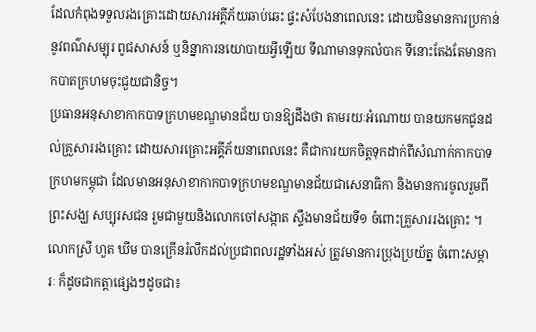ដែលកំពុងទទួលរងគ្រោះដោយសារអគ្គីភ័យឆាប់ឆេះ ផ្ទះសំបែងនាពេលនេះ ដោយមិនមានការប្រកាន់នូវពណ៌សម្បុរ ពូជសាសន៍ ឬនិន្នាការនយោបាយអ្វីឡើយ ទីណាមានទុកលំបាក ទីនោះតែងតែមានកាកបាតក្រហមចុះជួយជានិច្ច។
ប្រធានអនុសាខាកាកបាទក្រហមខណ្ឌមានជ័យ បានឱ្យដឹងថា តាមរយៈអំណោយ បានយកមកជូនដល់គ្រួសាររងគ្រោះ ដោយសារគ្រោះអគ្គីភ័យនាពេលនេះ គឺជាការយកចិត្តទុកដាក់ពីសំណាក់កាកបាទក្រហមកម្ពុជា ដែលមានអនុសាខាកាកបាទក្រហមខណ្ឌមានជ័យជាសេនាធិកា និងមានការចូលរួមពីព្រះសង្ឃ សប្បុរសជន រួមជាមួយនិងលោកចៅសង្កាត ស្ទឹងមានជ័យទី១ ចំពោះគ្រួសាររងគ្រោះ ។
លោកស្រី ហួត ឃីម បានក្រើនរំលឹកដល់ប្រជាពលរដ្ឋទាំងអស់ ត្រូវមានការប្រុងប្រយ័ត្ន ចំពោះសម្ភារៈ ក៏ដូចជាកត្តាផ្សេងៗដូចជា៖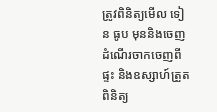ត្រូវពិនិត្យមេីល ទៀន ធូប មុននិងចេញដំណេីរចាកចេញពីផ្ទះ និងឧស្សាហ៍ត្រួតពិនិត្យ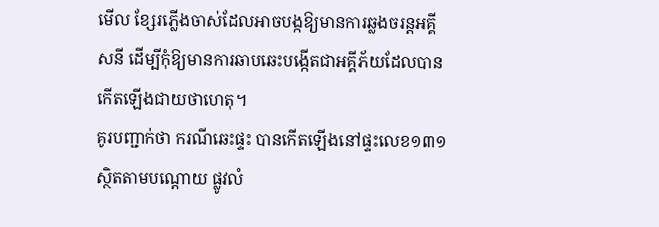មេីល ខ្សែរភ្លេីងចាស់ដែលអាចបង្កឱ្យមានការឆ្លងចរន្តអគ្គីសនី ដេីម្បីកុំឱ្យមានការឆាបឆេះបង្កេីតជាអគ្គីភ័យដែលបានកេីតឡេីងជាយថាហេតុ។
គូរបញ្ជាក់ថា ករណីឆេះផ្ទះ បានកេីតឡេីងនៅផ្ទះលេខ១៣១ ស្ថិតតាមបណ្តោយ ផ្លូវលំ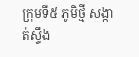ក្រុមទី៥ ភូមិថ្មី សង្កាត់ស្ទឹង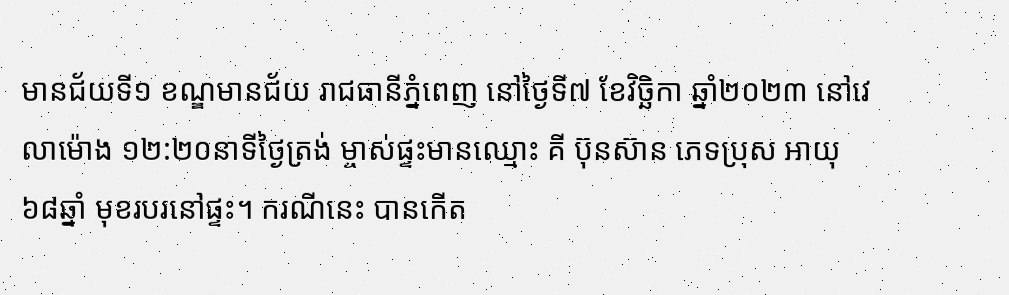មានជ័យទី១ ខណ្ឌមានជ័យ រាជធានីភ្នំពេញ នៅថ្ងៃទី៧ ខែវិច្ឆិកា ឆ្នាំ២០២៣ នៅវេលាម៉ោង ១២:២០នាទីថ្ងៃត្រង់ ម្ចាស់ផ្ទះមានឈ្មោះ គី ប៊ុនស៊ាន ភេទប្រុស អាយុ៦៨ឆ្នាំ មុខរបរនៅផ្ទះ។ ករណីនេះ បានកេីត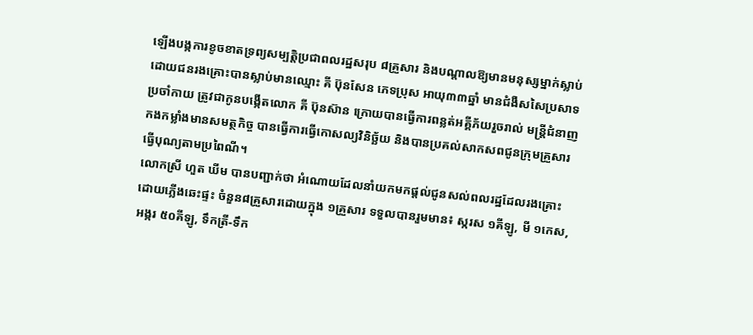ឡេីងបង្កការខូចខាតទ្រព្យសម្បត្តិប្រជាពលរដ្ឋសរុប ៨គ្រួសារ និងបណ្តាលឱ្យមានមនុស្សម្នាក់ស្លាប់ ដោយជនរងគ្រោះបានស្លាប់មានឈ្មោះ គី ប៊ុនសែន ភេទប្រុស អាយុ៣៣ឆ្នាំ មានជំងឺសសៃប្រសាទប្រចាំកាយ ត្រូវជាកូនបង្កេីតលោក គី ប៊ុនស៊ាន ក្រោយបានធ្វេីការពន្លត់អគ្គីភ័យរួចរាល់ មន្ត្រីជំនាញ កងកម្លាំងមានសមត្ថកិច្ច បានធ្វេីការធ្វេីកោសល្យវិនិច្ឆ័យ និងបានប្រគល់សាកសពជូនក្រុមគ្រួសារធ្វេីបុណ្យតាមប្រពៃណី។
លោកស្រី ហួត ឃីម បានបញ្ជាក់ថា អំណោយដែលនាំយកមកផ្តល់ជូនសល់ពលរដ្ឋដែលរងគ្រោះ ដោយភ្លើងឆេះផ្ទះ ចំនួន៨គ្រួសារដោយក្នុង ១គ្រួសារ ទទួលបានរួមមាន៖ ស្ករស ១គីឡូ, មី ១កេស, អង្ករ ៥០គីឡូ, ទឹកត្រី-ទឹក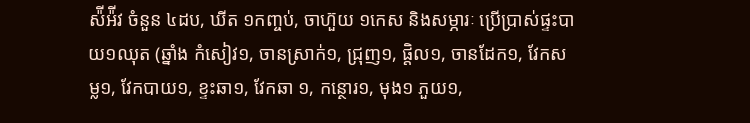ស៉ីអ៉ីវ ចំនួន ៤ដប, ឃីត ១កញ្ចប់, ចាហ៊ួយ ១កេស និងសម្ភារៈ ប្រើប្រាស់ផ្ទះបាយ១ឈុត (ឆ្នាំង កំសៀវ១, ចានស្រាក់១, ជ្រុញ១, ផ្តិល១, ចានដែក១, វែកសម្ល១, វែកបាយ១, ខ្ទះឆា១, វែកឆា ១, កន្ថោរ១, មុង១ ភួយ១,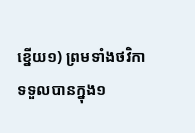ខ្នើយ១) ព្រមទាំងថវិកា ទទួលបានក្នុង១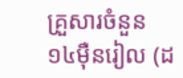គ្រួសារចំនួន ១៤ម៉ឺនរៀល (ដ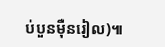ប់បួនម៉ឺនរៀល)៕